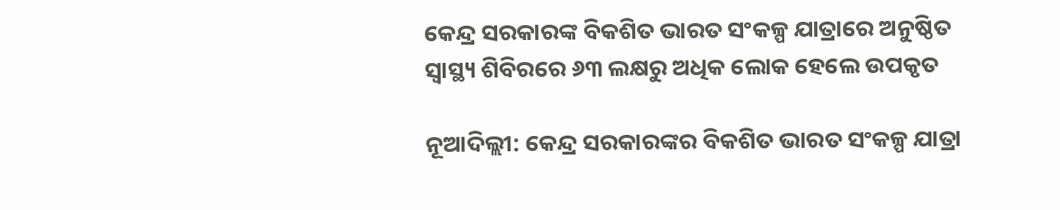କେନ୍ଦ୍ର ସରକାରଙ୍କ ବିକଶିତ ଭାରତ ସଂକଳ୍ପ ଯାତ୍ରାରେ ଅନୁଷ୍ଠିତ ସ୍ୱାସ୍ଥ୍ୟ ଶିବିରରେ ୬୩ ଲକ୍ଷରୁ ଅଧିକ ଲୋକ ହେଲେ ଉପକୃତ

ନୂଆଦିଲ୍ଲୀ: କେନ୍ଦ୍ର ସରକାରଙ୍କର ବିକଶିତ ଭାରତ ସଂକଳ୍ପ ଯାତ୍ରା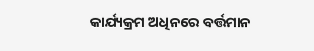କାର୍ଯ୍ୟକ୍ରମ ଅଧିନରେ ବର୍ତ୍ତମାନ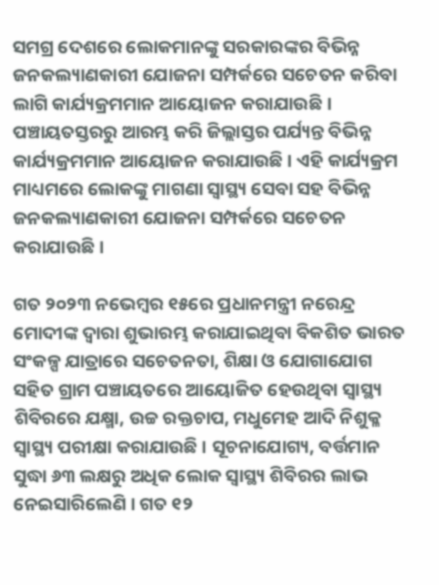ସମଗ୍ର ଦେଶରେ ଲୋକମାନଙ୍କୁ ସରକାରଙ୍କର ବିଭିନ୍ନ ଜନକଲ୍ୟାଣକାରୀ ଯୋଜନା ସମ୍ପର୍କରେ ସଚେତନ କରିବା ଲାଗି କାର୍ଯ୍ୟକ୍ରମମାନ ଆୟୋଜନ କରାଯାଉଛି । ପଞ୍ଚାୟତସ୍ତରରୁ ଆରମ୍ଭ କରି ଜିଲ୍ଲାସ୍ତର ପର୍ଯ୍ୟନ୍ତ ବିଭିନ୍ନ କାର୍ଯ୍ୟକ୍ରମମାନ ଆୟୋଜନ କରାଯାଉଛି । ଏହି କାର୍ଯ୍ୟକ୍ରମ ମାଧ୍ୟମରେ ଲୋକଙ୍କୁ ମାଗଣା ସ୍ୱାସ୍ଥ୍ୟ ସେବା ସହ ବିଭିନ୍ନ ଜନକଲ୍ୟାଣକାରୀ ଯୋଜନା ସମ୍ପର୍କରେ ସଚେତନ କରାଯାଉଛି ।

ଗତ ୨୦୨୩ ନଭେମ୍ବର ୧୫ରେ ପ୍ରଧାନମନ୍ତ୍ରୀ ନରେନ୍ଦ୍ର ମୋଦୀଙ୍କ ଦ୍ୱାରା ଶୁଭାରମ୍ଭ କରାଯାଇଥିବା ବିକଶିତ ଭାରତ ସଂକଳ୍ପ ଯାତ୍ରାରେ ସଚେତନତା, ଶିକ୍ଷା ଓ ଯୋଗାଯୋଗ ସହିତ ଗ୍ରାମ ପଞ୍ଚାୟତରେ ଆୟୋଜିତ ହେଉଥିବା ସ୍ୱାସ୍ଥ୍ୟ ଶିବିରରେ ଯକ୍ଷ୍ମା, ଉଚ୍ଚ ରକ୍ତଚାପ, ମଧୁମେହ ଆଦି ନିଶୁକ୍ଳ ସ୍ୱାସ୍ଥ୍ୟ ପରୀକ୍ଷା କରାଯାଉଛି । ସୂଚନାଯୋଗ୍ୟ, ବର୍ତ୍ତମାନ ସୁଦ୍ଧା ୬୩ ଲକ୍ଷରୁ ଅଧିକ ଲୋକ ସ୍ୱାସ୍ଥ୍ୟ ଶିବିରର ଲାଭ ନେଇସାରିଲେଣି । ଗତ ୧୨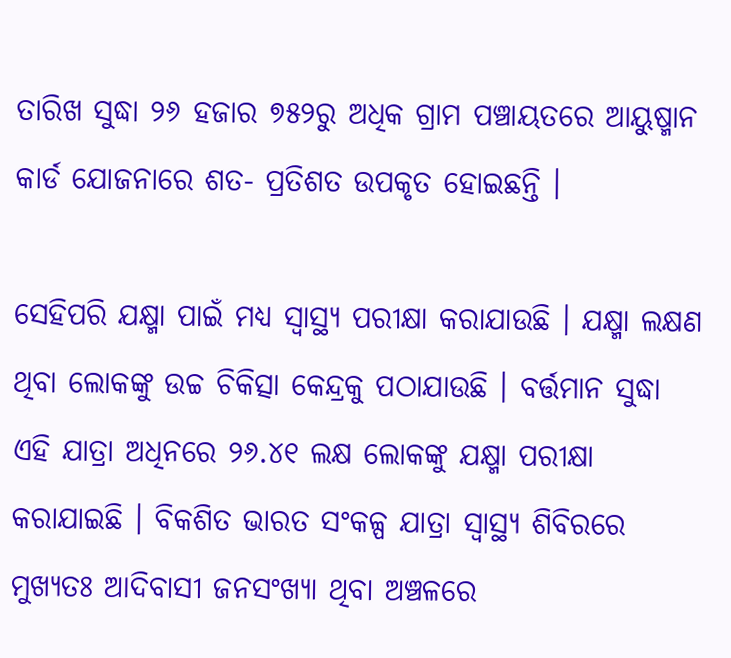ତାରିଖ ସୁଦ୍ଧା ୨୬ ହଜାର ୭୫୨ରୁ ଅଧିକ ଗ୍ରାମ ପଞ୍ଚାୟତରେ ଆୟୁଷ୍ମାନ କାର୍ଡ ଯୋଜନାରେ ଶତ- ପ୍ରତିଶତ ଉପକୃତ ହୋଇଛନ୍ତି ।

ସେହିପରି ଯକ୍ଷ୍ମା ପାଇଁ ମଧ୍ୟ ସ୍ୱାସ୍ଥ୍ୟ ପରୀକ୍ଷା କରାଯାଉଛି । ଯକ୍ଷ୍ମା ଲକ୍ଷଣ ଥିବା ଲୋକଙ୍କୁ ଉଚ୍ଚ ଚିକିତ୍ସା କେନ୍ଦ୍ରକୁ ପଠାଯାଉଛି । ବର୍ତ୍ତମାନ ସୁଦ୍ଧା ଏହି ଯାତ୍ରା ଅଧିନରେ ୨୬.୪୧ ଲକ୍ଷ ଲୋକଙ୍କୁ ଯକ୍ଷ୍ମା ପରୀକ୍ଷା କରାଯାଇଛି । ବିକଶିତ ଭାରତ ସଂକଳ୍ପ ଯାତ୍ରା ସ୍ୱାସ୍ଥ୍ୟ ଶିବିରରେ ମୁଖ୍ୟତଃ ଆଦିବାସୀ ଜନସଂଖ୍ୟା ଥିବା ଅଞ୍ଚଳରେ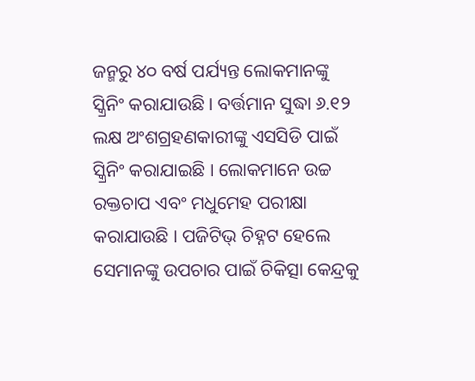ଜନ୍ମରୁ ୪୦ ବର୍ଷ ପର୍ଯ୍ୟନ୍ତ ଲୋକମାନଙ୍କୁ ସ୍କ୍ରିନିଂ କରାଯାଉଛି । ବର୍ତ୍ତମାନ ସୁଦ୍ଧା ୬.୧୨ ଲକ୍ଷ ଅଂଶଗ୍ରହଣକାରୀଙ୍କୁ ଏସସିଡି ପାଇଁ ସ୍କ୍ରିନିଂ କରାଯାଇଛି । ଲୋକମାନେ ଉଚ୍ଚ ରକ୍ତଚାପ ଏବଂ ମଧୁମେହ ପରୀକ୍ଷା କରାଯାଉଛି । ପଜିଟିଭ୍ ଚିହ୍ନଟ ହେଲେ ସେମାନଙ୍କୁ ଉପଚାର ପାଇଁ ଚିକିତ୍ସା କେନ୍ଦ୍ରକୁ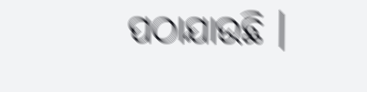ପଠାଯାଉଛି ।